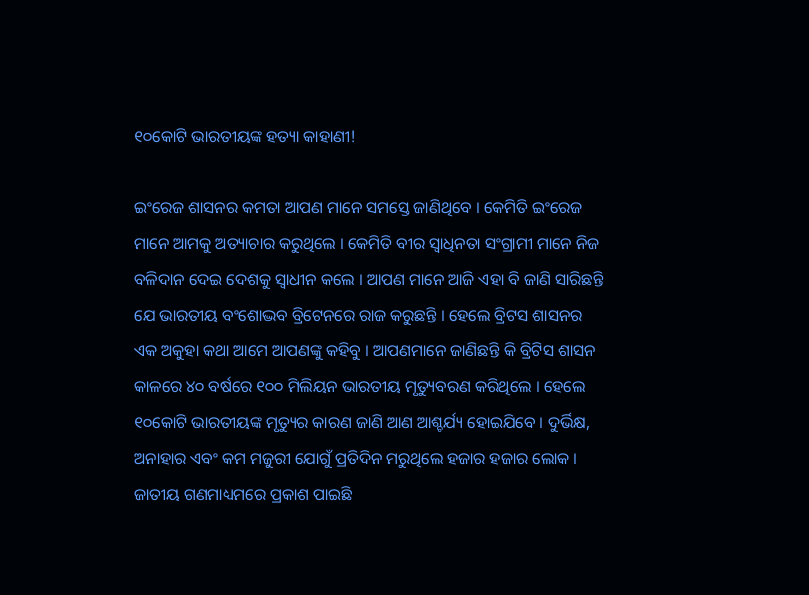୧୦କୋଟି ଭାରତୀୟଙ୍କ ହତ୍ୟା କାହାଣୀ!

ଇଂରେଜ ଶାସନର କମତା ଆପଣ ମାନେ ସମସ୍ତେ ଜାଣିଥିବେ । କେମିତି ଇଂରେଜ ମାନେ ଆମକୁ ଅତ୍ୟାଚାର କରୁଥିଲେ । କେମିତି ବୀର ସ୍ୱାଧିନତା ସଂଗ୍ରାମୀ ମାନେ ନିଜ ବଳିଦାନ ଦେଇ ଦେଶକୁ ସ୍ୱାଧୀନ କଲେ । ଆପଣ ମାନେ ଆଜି ଏହା ବି ଜାଣି ସାରିଛନ୍ତି ଯେ ଭାରତୀୟ ବଂଶୋଦ୍ଭବ ବ୍ରିଟେନରେ ରାଜ କରୁଛନ୍ତି । ହେଲେ ବ୍ରିଟସ ଶାସନର ଏକ ଅକୁହା କଥା ଆମେ ଆପଣଙ୍କୁ କହିବୁ । ଆପଣମାନେ ଜାଣିଛନ୍ତି କି ବ୍ରିଟିସ ଶାସନ କାଳରେ ୪୦ ବର୍ଷରେ ୧୦୦ ମିଲିୟନ ଭାରତୀୟ ମୃତ୍ୟୁବରଣ କରିଥିଲେ । ହେଲେ ୧୦କୋଟି ଭାରତୀୟଙ୍କ ମୃତ୍ୟୁର କାରଣ ଜାଣି ଆଣ ଆଶ୍ଚର୍ଯ୍ୟ ହୋଇଯିବେ । ଦୁର୍ଭିକ୍ଷ, ଅନାହାର ଏବଂ କମ ମଜୁରୀ ଯୋଗୁଁ ପ୍ରତିଦିନ ମରୁଥିଲେ ହଜାର ହଜାର ଲୋକ । ଜାତୀୟ ଗଣମାଧ୍ୟମରେ ପ୍ରକାଶ ପାଇଛି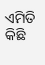ଏମିତି କିଛି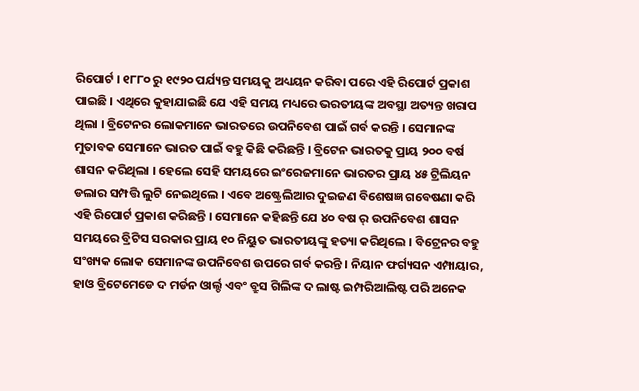ରିପୋର୍ଟ । ୧୮୮୦ ରୁ ୧୯୨୦ ପର୍ଯ୍ୟନ୍ତ ସମୟକୁ ଅଧ୍ୟୟନ କରିବା ପରେ ଏହି ରିପୋର୍ଟ ପ୍ରକାଶ ପାଇଛି । ଏଥିରେ କୁହାଯାଇଛି ଯେ ଏହି ସମୟ ମଧ୍ୟରେ ଭରତୀୟଙ୍କ ଅବସ୍ଥା ଅତ୍ୟନ୍ତ ଖରାପ ଥିଲା । ବ୍ରିଟେନର ଲୋକମାନେ ଭାରତରେ ଉପନିବେଶ ପାଇଁ ଗର୍ବ କରନ୍ତି । ସେମାନଙ୍କ ମୁତାବକ ସେମାନେ ଭାରତ ପାଇଁ ବହୁ କିଛି କରିଛନ୍ତି । ବ୍ରିଟେନ ଭାରତକୁ ପ୍ରାୟ ୨୦୦ ବର୍ଷ ଶାସନ କରିଥିଲା । ହେଲେ ସେହି ସମୟରେ ଇଂରେଜମାନେ ଭାରତର ପ୍ରାୟ ୪୫ ଟ୍ରିଲିୟନ ଡଲାର ସମ୍ପତ୍ତି ଲୁଟି ନେଇଥିଲେ । ଏବେ ଅଷ୍ଟ୍ରେଲିଆର ଦୁଇଜଣ ବିଶେଷଜ୍ଞ ଗବେଷଣା କରି ଏହି ରିପୋର୍ଟ ପ୍ରକାଶ କରିଛନ୍ତି । ସେମାନେ କହିଛନ୍ତି ଯେ ୪୦ ବଷ ର୍ ଉପନିବେଶ ଶାସନ ସମୟରେ ବ୍ରିଟିସ ସରକାର ପ୍ରାୟ ୧୦ ନିୟୁତ ଭାରତୀୟଙ୍କୁ ହତ୍ୟା କରିଥିଲେ । ବିଟ୍ରେନର ବହୁ ସଂଖ୍ୟକ ଲୋକ ସେମାନଙ୍କ ଉପନିବେଶ ଉପରେ ଗର୍ବ କରନ୍ତି । ନିୟାନ ଫର୍ଗ୍ୟସନ ଏମ୍ପାୟାର, ହାଓ ବ୍ରିଟେମେଡେ ଦ ମର୍ଡନ ଓାର୍ଲ୍ଡ ଏବଂ ବ୍ରୁସ ଗିଲିଙ୍କ ଦ ଲାଷ୍ଟ ଇମ୍ପରିଆଲିଷ୍ଟ ପରି ଅନେକ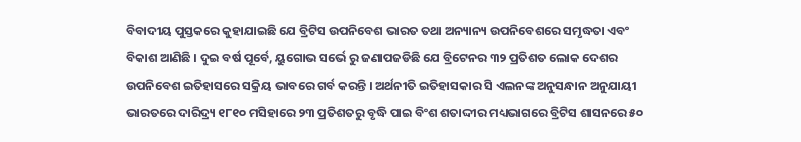ବିବାଦୀୟ ପୁସ୍ତକରେ କୁହାଯାଇଛି ଯେ ବ୍ରିଟିସ ଉପନିବେଶ ଭାରତ ତଥା ଅନ୍ୟାନ୍ୟ ଉପନିବେଶରେ ସମୃଦ୍ଧତା ଏବଂ ବିକାଶ ଆଣିଛି । ଦୁଇ ବର୍ଷ ପୂର୍ବେ, ୟୁଗୋଭ ସର୍ଭେ ରୁ ଜଣାପଜଡିଛି ଯେ ବ୍ରିଟେନର ୩୨ ପ୍ରତିଶତ ଲୋକ ଦେଶର ଉପନିବେଶ ଇତିହାସରେ ସକ୍ରିୟ ଭାବରେ ଗର୍ବ କରନ୍ତି । ଅର୍ଥନୀତି ଇତିହାସକାର ସି ଏଲନଙ୍କ ଅନୁସନ୍ଧାନ ଅନୁଯାୟୀ ଭାରତରେ ଦାରିଦ୍ର୍ୟ ୧୮୧୦ ମସିହାରେ ୨୩ ପ୍ରତିଶତରୁ ବୃଦ୍ଧି ପାଇ ବିଂଶ ଶତାଦ୍ଦୀର ମଧ୍ୟଭାଗରେ ବ୍ରିଟିସ ଶାସନରେ ୫୦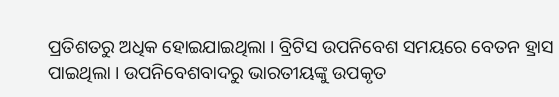ପ୍ରତିଶତରୁ ଅଧିକ ହୋଇଯାଇଥିଲା । ବ୍ରିଟିସ ଉପନିବେଶ ସମୟରେ ବେତନ ହ୍ରାସ ପାଇଥିଲା । ଉପନିବେଶବାଦରୁ ଭାରତୀୟଙ୍କୁ ଉପକୃତ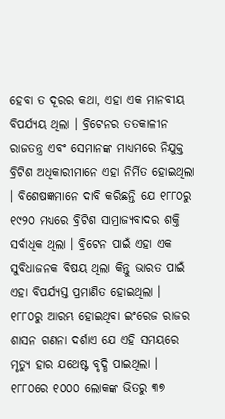ହେବା ତ ଦୂରର କଥା, ଏହା ଏକ ମାନବୀୟ ବିପର୍ଯ୍ୟୟ ଥିଲା । ବ୍ରିଟେନର ତତକାଳୀନ ରାଜତନ୍ତ୍ର ଏବଂ ସେମାନଙ୍କ ମାଧ୍ୟମରେ ନିଯୁକ୍ତ ବ୍ରିଟିଶ ଅଧିକାରୀମାନେ ଏହା ନିର୍ମିତ ହୋଇଥିଲା । ବିଶେଷଜ୍ଞମାନେ ଦାବି କରିଛନ୍ତି ଯେ ୧୮୮୦ରୁ ୧୯୨୦ ମଧ୍ୟରେ ବ୍ରିଟିଶ ସାମ୍ରାଜ୍ୟବାଦର ଶକ୍ତି ସର୍ବାଧିକ ଥିଲା । ବ୍ରିଟେନ ପାଇଁ ଏହା ଏକ ସୁବିଧାଜନକ ବିଷୟ ଥିଲା କିନ୍ତୁ ଭାରତ ପାଇଁ ଏହା ବିପର୍ଯ୍ୟସ୍ତ ପ୍ରମାଣିତ ହୋଇଥିଲା । ୧୮୮୦ରୁ ଆରମ୍ଭ ହୋଇଥିବା ଇଂରେଜ ରାଜର ଶାସନ ଗଣନା ଦର୍ଶାଏ ଯେ ଏହି ସମୟରେ ମୃତ୍ୟୁ ହାର ଯଥେଷ୍ଟ ବୃଦ୍ଧି ପାଇଥିଲା । ୧୮୮୦ରେ ୧୦୦୦ ଲୋକଙ୍କ ଭିତରୁ ୩୭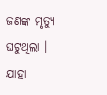ଜଣଙ୍କ ମୃତ୍ୟୁ ଘଟୁଥିଲା । ଯାହା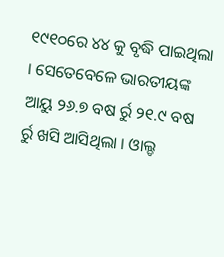୧୯୧୦ରେ ୪୪ କୁ ବୃଦ୍ଧି ପାଇଥିଲା । ସେତେବେଳେ ଭାରତୀୟଙ୍କ ଆୟୁ ୨୬.୭ ବଷ ର୍ରୁ ୨୧.୯ ବଷ ର୍ରୁ ଖସି ଆସିଥିଲା । ଓାଲ୍ଡ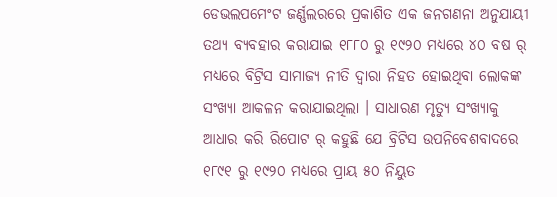ଡେଭଲପମେଂଟ ଜର୍ଣ୍ଣଲରରେ ପ୍ରକାଶିତ ଏକ ଜନଗଣନା ଅନୁଯାୟୀ ତଥ୍ୟ ବ୍ୟବହାର କରାଯାଇ ୧୮୮୦ ରୁ ୧୯୨୦ ମଧ୍ୟରେ ୪୦ ବଷ ର୍ ମଧ୍ୟରେ ବିଟ୍ରିସ ସାମାଜ୍ୟ ନୀତି ଦ୍ୱାରା ନିହତ ହୋଇଥିବା ଲୋକଙ୍କ ସଂଖ୍ୟା ଆକଳନ କରାଯାଇଥିଲା । ସାଧାରଣ ମୃତ୍ୟୁ ସଂଖ୍ୟାକୁ ଆଧାର କରି ରିପୋଟ ର୍ କହୁଛି ଯେ ବ୍ରିଟିସ ଉପନିବେଶବାଦରେ ୧୮୯୧ ରୁ ୧୯୨୦ ମଧ୍ୟରେ ପ୍ରାୟ ୫୦ ନିୟୁତ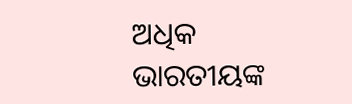ଅଧିକ ଭାରତୀୟଙ୍କ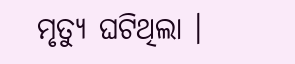ମୃତ୍ୟୁ ଘଟିଥିଲା ।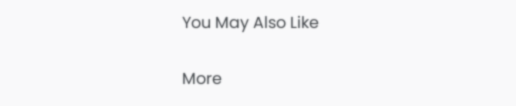You May Also Like

More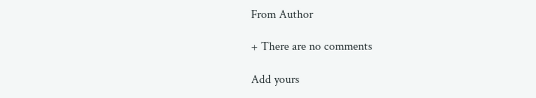From Author

+ There are no comments

Add yours